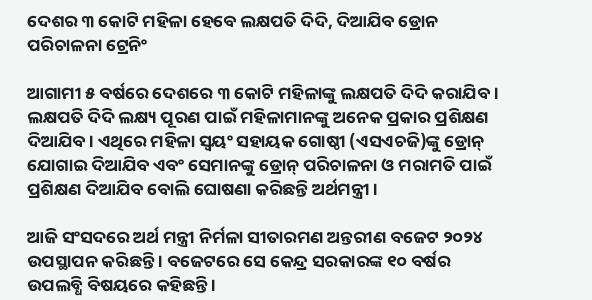ଦେଶର ୩ କୋଟି ମହିଳା ହେବେ ଲକ୍ଷପତି ଦିଦି, ଦିଆଯିବ ଡ୍ରୋନ ପରିଚାଳନା ଟ୍ରେନିଂ

ଆଗାମୀ ୫ ବର୍ଷରେ ଦେଶରେ ୩ କୋଟି ମହିଳାଙ୍କୁ ଲକ୍ଷପତି ଦିଦି କରାଯିବ । ଲକ୍ଷପତି ଦିଦି ଲକ୍ଷ୍ୟ ପୂରଣ ପାଇଁ ମହିଳାମାନଙ୍କୁ ଅନେକ ପ୍ରକାର ପ୍ରଶିକ୍ଷଣ ଦିଆଯିବ । ଏଥିରେ ମହିଳା ସ୍ୱୟଂ ସହାୟକ ଗୋଷ୍ଠୀ (ଏସଏଚଜି)ଙ୍କୁ ଡ୍ରୋନ୍ ଯୋଗାଇ ଦିଆଯିବ ଏବଂ ସେମାନଙ୍କୁ ଡ୍ରୋନ୍ ପରିଚାଳନା ଓ ମରାମତି ପାଇଁ ପ୍ରଶିକ୍ଷଣ ଦିଆଯିବ ବୋଲି ଘୋଷଣା କରିଛନ୍ତି ଅର୍ଥମନ୍ତ୍ରୀ ।

ଆଜି ସଂସଦରେ ଅର୍ଥ ମନ୍ତ୍ରୀ ନିର୍ମଳା ସୀତାରମଣ ଅନ୍ତରୀଣ ବଜେଟ ୨୦୨୪ ଉପସ୍ଥାପନ କରିଛନ୍ତି । ବଜେଟରେ ସେ କେନ୍ଦ୍ର ସରକାରଙ୍କ ୧୦ ବର୍ଷର ଉପଲବ୍ଧି ବିଷୟରେ କହିଛନ୍ତି ।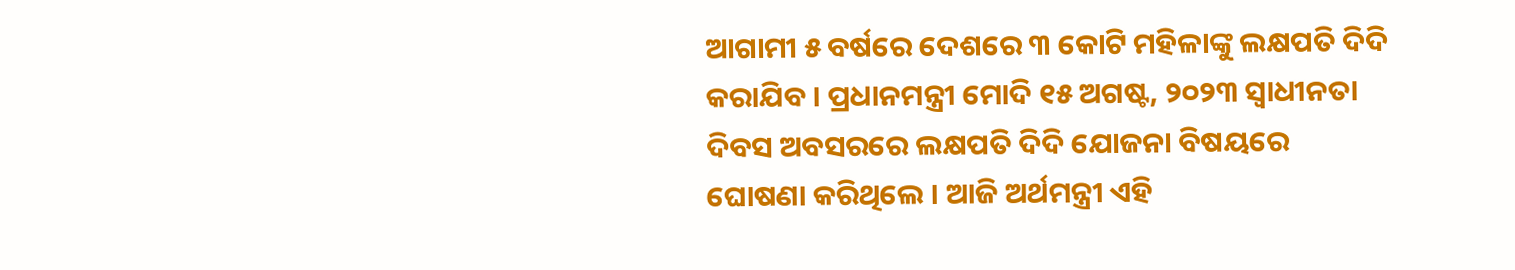ଆଗାମୀ ୫ ବର୍ଷରେ ଦେଶରେ ୩ କୋଟି ମହିଳାଙ୍କୁ ଲକ୍ଷପତି ଦିଦି କରାଯିବ । ପ୍ରଧାନମନ୍ତ୍ରୀ ମୋଦି ୧୫ ଅଗଷ୍ଟ, ୨୦୨୩ ସ୍ୱାଧୀନତା ଦିବସ ଅବସରରେ ଲକ୍ଷପତି ଦିଦି ଯୋଜନା ବିଷୟରେ ଘୋଷଣା କରିଥିଲେ । ଆଜି ଅର୍ଥମନ୍ତ୍ରୀ ଏହି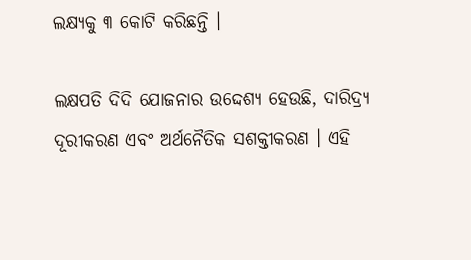ଲକ୍ଷ୍ୟକୁ ୩ କୋଟି କରିଛନ୍ତି ।

ଲକ୍ଷପତି ଦିଦି ଯୋଜନାର ଉଦ୍ଦେଶ୍ୟ ହେଉଛି, ଦାରିଦ୍ର୍ୟ ଦୂରୀକରଣ ଏବଂ ଅର୍ଥନୈତିକ ସଶକ୍ତୀକରଣ । ଏହି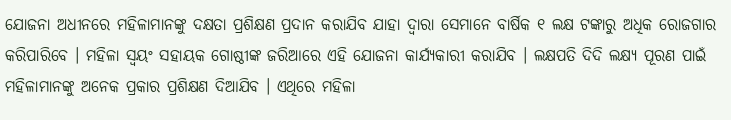ଯୋଜନା ଅଧୀନରେ ମହିଳାମାନଙ୍କୁ ଦକ୍ଷତା ପ୍ରଶିକ୍ଷଣ ପ୍ରଦାନ କରାଯିବ ଯାହା ଦ୍ୱାରା ସେମାନେ ବାର୍ଷିକ ୧ ଲକ୍ଷ ଟଙ୍କାରୁ ଅଧିକ ରୋଜଗାର କରିପାରିବେ । ମହିଳା ସ୍ୱୟଂ ସହାୟକ ଗୋଷ୍ଠୀଙ୍କ ଜରିଆରେ ଏହି ଯୋଜନା କାର୍ଯ୍ୟକାରୀ କରାଯିବ । ଲକ୍ଷପତି ଦିଦି ଲକ୍ଷ୍ୟ ପୂରଣ ପାଇଁ ମହିଳାମାନଙ୍କୁ ଅନେକ ପ୍ରକାର ପ୍ରଶିକ୍ଷଣ ଦିଆଯିବ । ଏଥିରେ ମହିଳା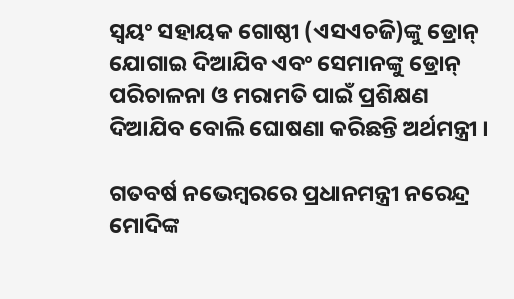ସ୍ୱୟଂ ସହାୟକ ଗୋଷ୍ଠୀ (ଏସଏଚଜି)ଙ୍କୁ ଡ୍ରୋନ୍ ଯୋଗାଇ ଦିଆଯିବ ଏବଂ ସେମାନଙ୍କୁ ଡ୍ରୋନ୍ ପରିଚାଳନା ଓ ମରାମତି ପାଇଁ ପ୍ରଶିକ୍ଷଣ ଦିଆଯିବ ବୋଲି ଘୋଷଣା କରିଛନ୍ତି ଅର୍ଥମନ୍ତ୍ରୀ ।

ଗତବର୍ଷ ନଭେମ୍ବରରେ ପ୍ରଧାନମନ୍ତ୍ରୀ ନରେନ୍ଦ୍ର ମୋଦିଙ୍କ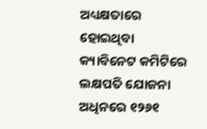ଅଧ୍ୟକ୍ଷତାରେ ହୋଇଥିବା କ୍ୟାବିନେଟ କମିଟିରେ ଲକ୍ଷପତି ଯୋଜନା ଅଧିନରେ ୧୨୬୧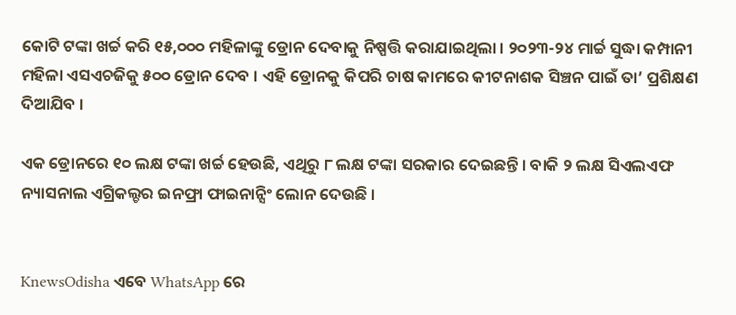କୋଟି ଟଙ୍କା ଖର୍ଚ୍ଚ କରି ୧୫,୦୦୦ ମହିଳାଙ୍କୁ ଡ୍ରୋନ ଦେବାକୁ ନିଷ୍ପତ୍ତି କରାଯାଇଥିଲା । ୨୦୨୩-୨୪ ମାର୍ଚ୍ଚ ସୁଦ୍ଧା କମ୍ପାନୀ ମହିଳା ଏସଏଚଜିକୁ ୫୦୦ ଡ୍ରୋନ ଦେବ । ଏହି ଡ୍ରୋନକୁ କିପରି ଚାଷ କାମରେ କୀଟନାଶକ ସିଞ୍ଚନ ପାଇଁ ତା’ ପ୍ରଶିକ୍ଷଣ ଦିଆଯିବ ।

ଏକ ଡ୍ରୋନରେ ୧୦ ଲକ୍ଷ ଟଙ୍କା ଖର୍ଚ୍ଚ ହେଉଛି, ଏଥିରୁ ୮ ଲକ୍ଷ ଟଙ୍କା ସରକାର ଦେଇଛନ୍ତି । ବାକି ୨ ଲକ୍ଷ ସିଏଲଏଫ ନ୍ୟାସନାଲ ଏଗ୍ରିକଲ୍ଚର ଇନଫ୍ରା ଫାଇନାନ୍ସିଂ ଲୋନ ଦେଉଛି ।


KnewsOdisha ଏବେ WhatsApp ରେ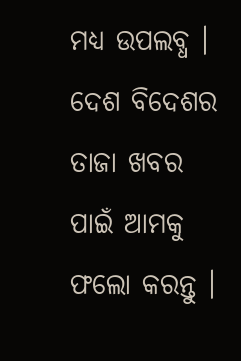ମଧ୍ୟ ଉପଲବ୍ଧ । ଦେଶ ବିଦେଶର ତାଜା ଖବର ପାଇଁ ଆମକୁ ଫଲୋ କରନ୍ତୁ ।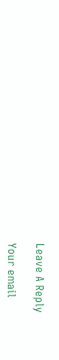Leave A Reply

Your email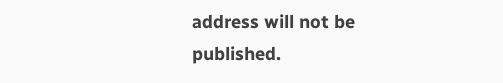address will not be published.